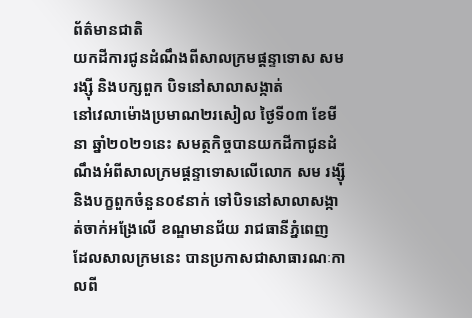ព័ត៌មានជាតិ
យកដីការជូនដំណឹងពីសាលក្រមផ្ដន្ទាទោស សម រង្ស៊ី និងបក្សពួក បិទនៅសាលាសង្កាត់
នៅវេលាម៉ោងប្រមាណ២រសៀល ថ្ងៃទី០៣ ខែមីនា ឆ្នាំ២០២១នេះ សមត្ថកិច្ចបានយកដីកាជូនដំណឹងអំពីសាលក្រមផ្តន្ទាទោសលើលោក សម រង្ស៊ី និងបក្ខពួកចំនួន០៩នាក់ ទៅបិទនៅសាលាសង្កាត់ចាក់អង្រែលើ ខណ្ឌមានជ័យ រាជធានីភ្នំពេញ ដែលសាលក្រមនេះ បានប្រកាសជាសាធារណៈកាលពី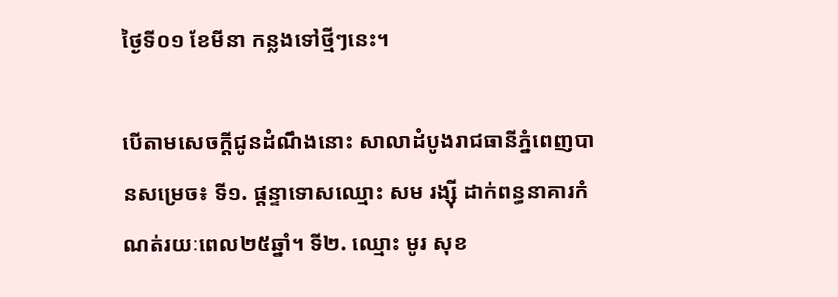ថ្ងៃទី០១ ខែមីនា កន្លងទៅថ្មីៗនេះ។

បើតាមសេចក្តីជូនដំណឹងនោះ សាលាដំបូងរាជធានីភ្នំពេញបានសម្រេច៖ ទី១. ផ្ដន្ទាទោសឈ្មោះ សម រង្ស៊ី ដាក់ពន្ធនាគារកំណត់រយៈពេល២៥ឆ្នាំ។ ទី២. ឈ្មោះ មូរ សុខ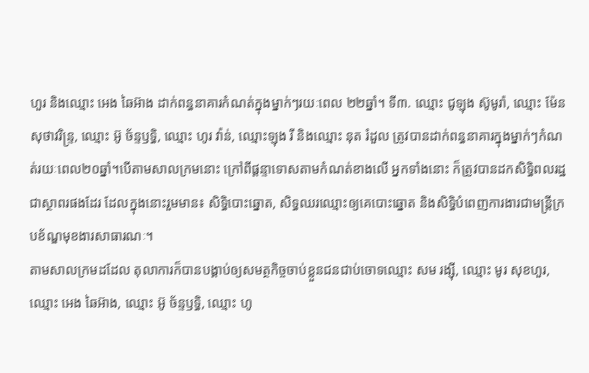ហួរ និងឈ្មោះ អេង ឆៃអ៊ាង ដាក់ពន្ធនាគារកំណត់ក្នុងម្នាក់ៗរយៈពេល ២២ឆ្នាំ។ ទី៣. ឈ្មោះ ជូឡុង ស៊ូមូរ៉ា, ឈ្មោះ ម៉ែន សុថាវរិន្ទ្រ, ឈ្មោះ អ៊ូ ច័ន្ទឫទ្ធិ, ឈ្មោះ ហូរ វ៉ាន់, ឈ្មោះឡុង រី និងឈ្មោះ នុត រំដួល ត្រូវបានដាក់ពន្ធនាគារក្នុងម្នាក់ៗកំណត់រយៈពេល២០ឆ្នាំ។បើតាមសាលក្រមនោះ ក្រៅពីផ្ដន្ទាទោសតាមកំណត់ខាងលើ អ្នកទាំងនោះ ក៏ត្រូវបានដកសិទ្ធិពលរដ្ឋជាស្ថាពរផងដែរ ដែលក្នុងនោះរួមមាន៖ សិទ្ធិបោះឆ្នោត, សិទ្ធឈរឈ្មោះឲ្យគេបោះឆ្នោត និងសិទ្ធិបំពេញការងារជាមន្ត្រីក្របខ័ណ្ឌមុខងារសាធារណៈ។
តាមសាលក្រមដដែល តុលាការក៏បានបង្គាប់ឲ្យសមត្ថកិច្ចចាប់ខ្លួនជនជាប់ចោទឈ្មោះ សម រង្ស៊ី, ឈ្មោះ មូរ សុខហួរ, ឈ្មោះ អេង ឆៃអ៊ាង, ឈ្មោះ អ៊ូ ច័ន្ទឫទ្ធិ, ឈ្មោះ ហូ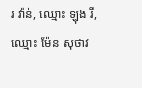រ វ៉ាន់, ឈ្មោះ ឡុង រី, ឈ្មោះ ម៉ែន សុថាវ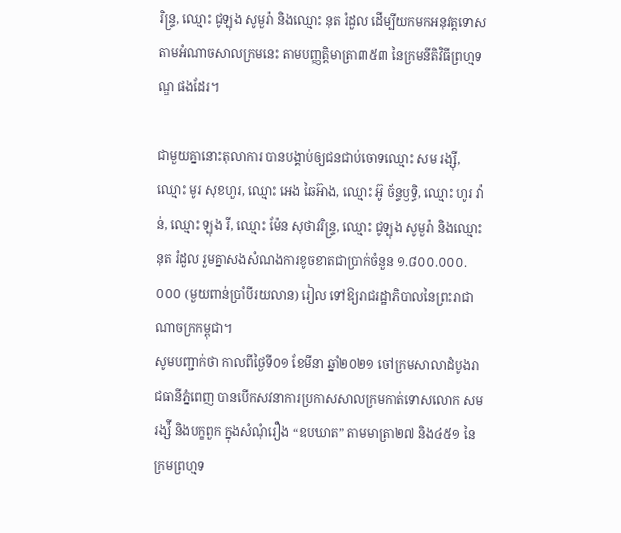រិន្ទ្រ, ឈ្មោះ ជូឡុង សូមួរ៉ា និងឈ្មោះ នុត រំដួល ដើម្បីយកមកអនុវត្តទោស តាមអំណាចសាលក្រមនេះ តាមបញ្ញត្តិមាត្រា៣៥៣ នៃក្រមនីតិវិធីព្រហ្មទណ្ឌ ផងដែរ។

ជាមួយគ្នានោះតុលាការ បានបង្គាប់ឲ្យជនជាប់ចោទឈ្មោះ សម រង្ស៊ី, ឈ្មោះ មូរ សុខហួរ, ឈ្មោះ អេង ឆៃអ៊ាង, ឈ្មោះ អ៊ូ ច័ន្ទឫទ្ធិ, ឈ្មោះ ហូរ វ៉ាន់, ឈ្មោះ ឡុង រី, ឈ្មោះ ម៉ែន សុថាវរិន្ទ្រ, ឈ្មោះ ជូឡុង សូមួរ៉ា និងឈ្មោះ នុត រំដួល រួមគ្នាសងសំណងការខូចខាតជាប្រាក់ចំនួន ១.៨០០.០០០.០០០ (មួយពាន់ប្រាំបីរយលាន) រៀល ទៅឱ្យរាជរដ្ឋាភិបាលនៃព្រះរាជាណាចក្រកម្ពុជា។
សូមបញ្ជាក់ថា កាលពីថ្ងៃទី០១ ខែមីនា ឆ្នាំ២០២១ ចៅក្រមសាលាដំបូងរាជធានីភ្នំពេញ បានបើកសវនាការប្រកាសសាលក្រមកាត់ទោសលោក សម រង្ស៉ី និងបក្ខពួក ក្នុងសំណុំរឿង “ឧបឃាត” តាមមាត្រា២៧ និង៤៥១ នៃក្រមព្រហ្មទ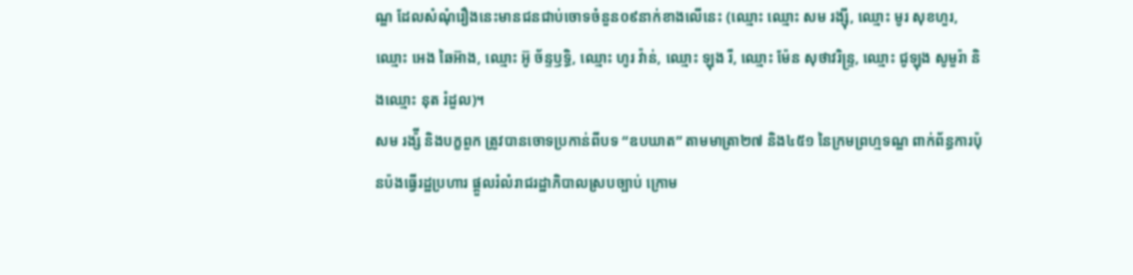ណ្ឌ ដែលសំណុំរឿងនេះមានជនជាប់ចោទចំនួន០៩នាក់ខាងលើនេះ (ឈ្មោះ ឈ្មោះ សម រង្ស៊ី, ឈ្មោះ មូរ សុខហួរ, ឈ្មោះ អេង ឆៃអ៊ាង, ឈ្មោះ អ៊ូ ច័ន្ទឫទ្ធិ, ឈ្មោះ ហូរ វ៉ាន់, ឈ្មោះ ឡុង រី, ឈ្មោះ ម៉ែន សុថាវរិន្ទ្រ, ឈ្មោះ ជូឡុង សូមួរ៉ា និងឈ្មោះ នុត រំដួល)។
សម រង្ស៉ី និងបក្ខពួក ត្រូវបានចោទប្រកាន់ពីបទ “ឧបឃាត” តាមមាត្រា២៧ និង៤៥១ នៃក្រមព្រហ្មទណ្ឌ ពាក់ព័ន្ធការប៉ុនប៉ងធ្វើរដ្ឋប្រហារ ផ្ដួលរំលំរាជរដ្ឋាភិបាលស្របច្បាប់ ក្រោម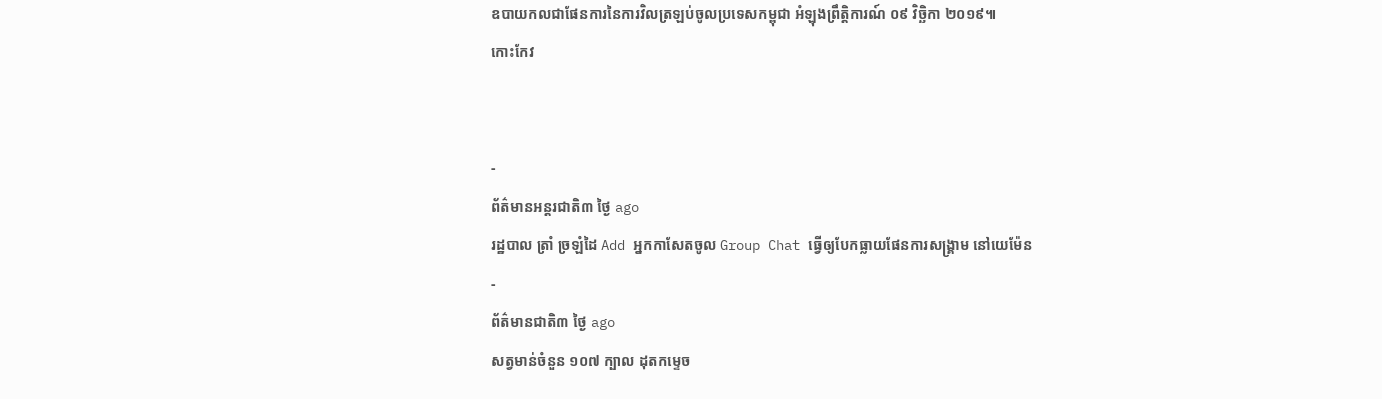ឧបាយកលជាផែនការនៃការវិលត្រឡប់ចូលប្រទេសកម្ពុជា អំឡុងព្រឹត្តិការណ៍ ០៩ វិច្ឆិកា ២០១៩៕
កោះកែវ


-
ព័ត៌មានអន្ដរជាតិ៣ ថ្ងៃ ago
រដ្ឋបាល ត្រាំ ច្រឡំដៃ Add អ្នកកាសែតចូល Group Chat ធ្វើឲ្យបែកធ្លាយផែនការសង្គ្រាម នៅយេម៉ែន
-
ព័ត៌មានជាតិ៣ ថ្ងៃ ago
សត្វមាន់ចំនួន ១០៧ ក្បាល ដុតកម្ទេច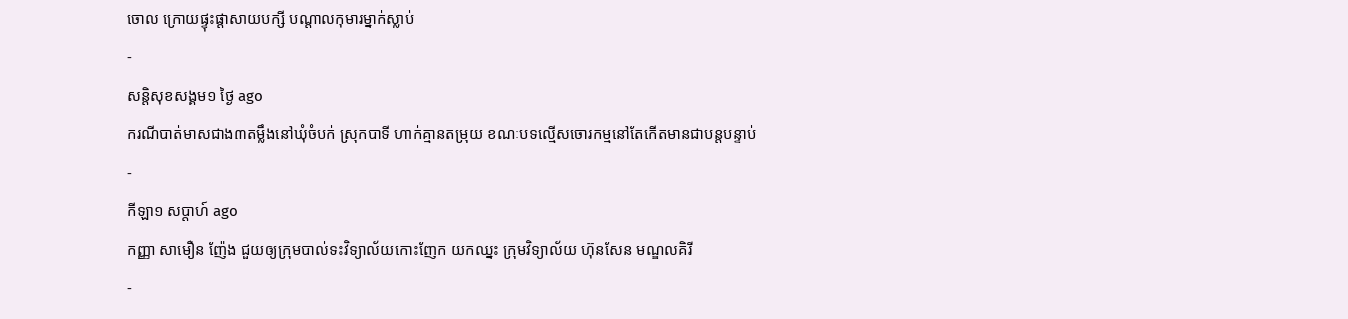ចោល ក្រោយផ្ទុះផ្ដាសាយបក្សី បណ្តាលកុមារម្នាក់ស្លាប់
-
សន្តិសុខសង្គម១ ថ្ងៃ ago
ករណីបាត់មាសជាង៣តម្លឹងនៅឃុំចំបក់ ស្រុកបាទី ហាក់គ្មានតម្រុយ ខណៈបទល្មើសចោរកម្មនៅតែកើតមានជាបន្តបន្ទាប់
-
កីឡា១ សប្តាហ៍ ago
កញ្ញា សាមឿន ញ៉ែង ជួយឲ្យក្រុមបាល់ទះវិទ្យាល័យកោះញែក យកឈ្នះ ក្រុមវិទ្យាល័យ ហ៊ុនសែន មណ្ឌលគិរី
-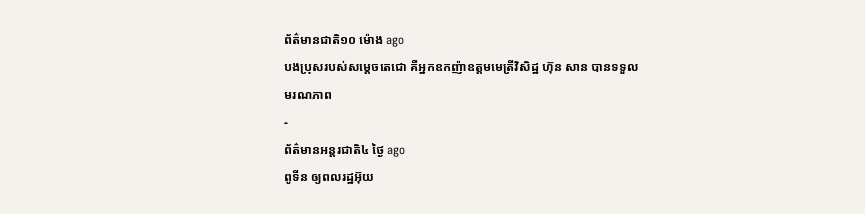ព័ត៌មានជាតិ១០ ម៉ោង ago
បងប្រុសរបស់សម្ដេចតេជោ គឺអ្នកឧកញ៉ាឧត្តមមេត្រីវិសិដ្ឋ ហ៊ុន សាន បានទទួលមរណភាព
-
ព័ត៌មានអន្ដរជាតិ៤ ថ្ងៃ ago
ពូទីន ឲ្យពលរដ្ឋអ៊ុយ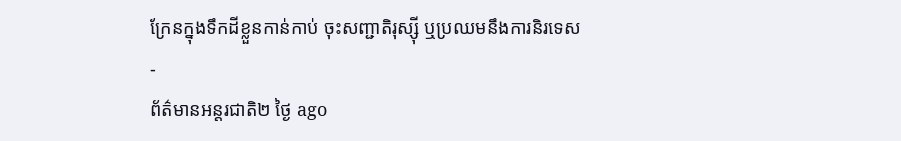ក្រែនក្នុងទឹកដីខ្លួនកាន់កាប់ ចុះសញ្ជាតិរុស្ស៊ី ឬប្រឈមនឹងការនិរទេស
-
ព័ត៌មានអន្ដរជាតិ២ ថ្ងៃ ago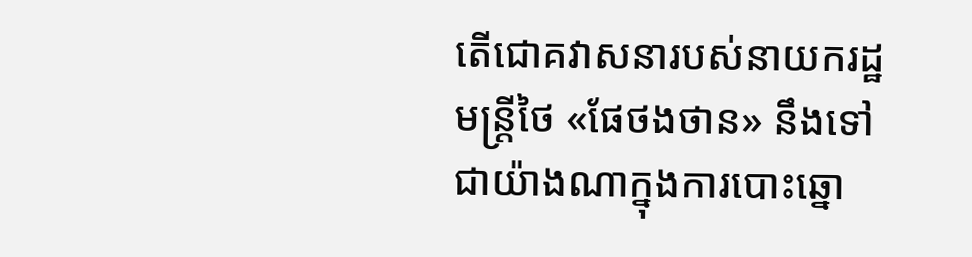តើជោគវាសនារបស់នាយករដ្ឋមន្ត្រីថៃ «ផែថងថាន» នឹងទៅជាយ៉ាងណាក្នុងការបោះឆ្នោ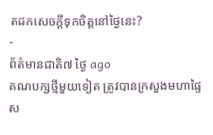តដកសេចក្តីទុកចិត្តនៅថ្ងៃនេះ?
-
ព័ត៌មានជាតិ៧ ថ្ងៃ ago
គណបក្សថ្មីមួយទៀត ត្រូវបានក្រសួងមហាផ្ទៃ ស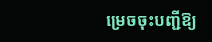ម្រេចចុះបញ្ជីឱ្យ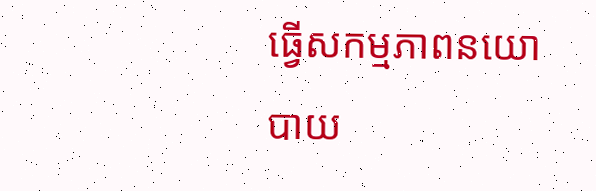ធ្វើសកម្មភាពនយោបាយ